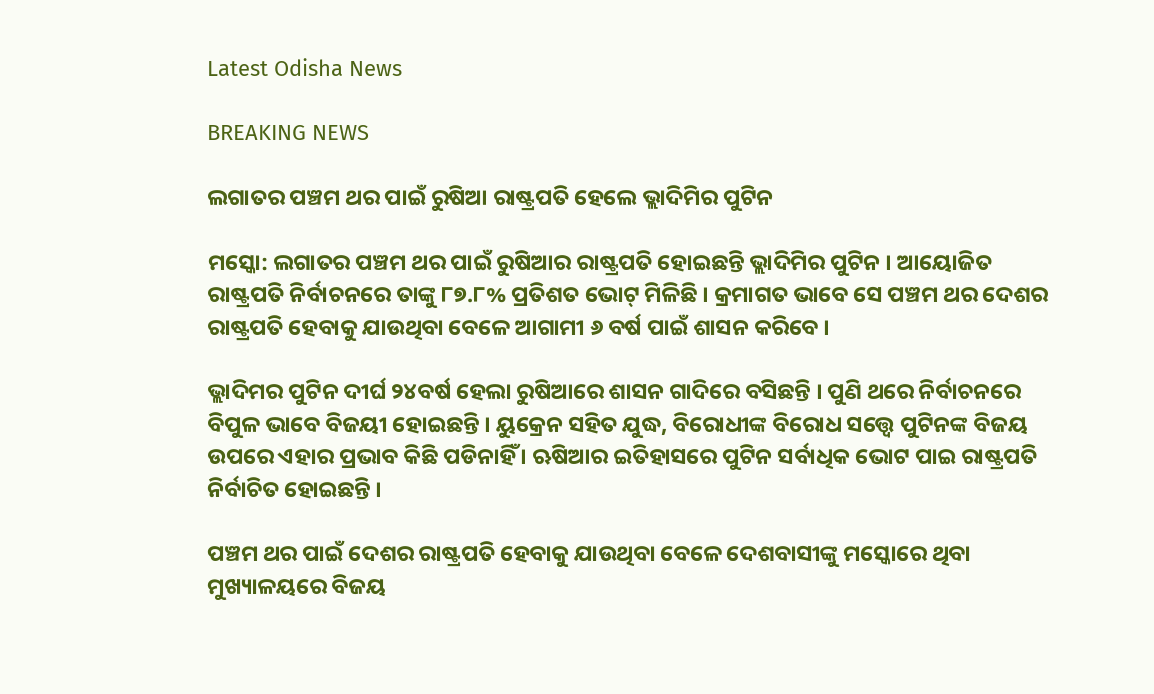Latest Odisha News

BREAKING NEWS

ଲଗାତର ପଞ୍ଚମ ଥର ପାଇଁ ରୁଷିଆ ରାଷ୍ଟ୍ରପତି ହେଲେ ଭ୍ଲାଦିମିର ପୁଟିନ

ମସ୍କୋ: ଲଗାତର ପଞ୍ଚମ ଥର ପାଇଁ ରୁଷିଆର ରାଷ୍ଟ୍ରପତି ହୋଇଛନ୍ତି ଭ୍ଲାଦିମିର ପୁଟିନ । ଆୟୋଜିତ ରାଷ୍ଟ୍ରପତି ନିର୍ବାଚନରେ ତାଙ୍କୁ ୮୭.୮% ପ୍ରତିଶତ ଭୋଟ୍ ମିଳିଛି । କ୍ରମାଗତ ଭାବେ ସେ ପଞ୍ଚମ ଥର ଦେଶର ରାଷ୍ଟ୍ରପତି ହେବାକୁ ଯାଉଥିବା ବେଳେ ଆଗାମୀ ୬ ବର୍ଷ ପାଇଁ ଶାସନ କରିବେ ।

ଭ୍ଲାଦିମର ପୁଟିନ ଦୀର୍ଘ ୨୪ବର୍ଷ ହେଲା ରୁଷିଆରେ ଶାସନ ଗାଦିରେ ବସିଛନ୍ତି । ପୁଣି ଥରେ ନିର୍ବାଚନରେ ବିପୁଳ ଭାବେ ବିଜୟୀ ହୋଇଛନ୍ତି । ୟୁକ୍ରେନ ସହିତ ଯୁଦ୍ଧ, ବିରୋଧୀଙ୍କ ବିରୋଧ ସତ୍ତ୍ୱେ ପୁଟିନଙ୍କ ବିଜୟ ଉପରେ ଏହାର ପ୍ରଭାବ କିଛି ପଡିନାହିଁ । ଋଷିଆର ଇତିହାସରେ ପୁଟିନ ସର୍ବାଧିକ ଭୋଟ ପାଇ ରାଷ୍ଟ୍ରପତି ନିର୍ବାଚିତ ହୋଇଛନ୍ତି ।

ପଞ୍ଚମ ଥର ପାଇଁ ଦେଶର ରାଷ୍ଟ୍ରପତି ହେବାକୁ ଯାଉଥିବା ବେଳେ ଦେଶବାସୀଙ୍କୁ ମସ୍କୋରେ ଥିବା ମୁଖ୍ୟାଳୟରେ ବିଜୟ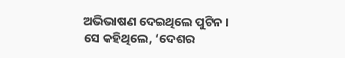ଅଭିଭାଷଣ ଦେଇଥିଲେ ପୁଟିନ । ସେ କହିଥିଲେ, ‘ଦେଶର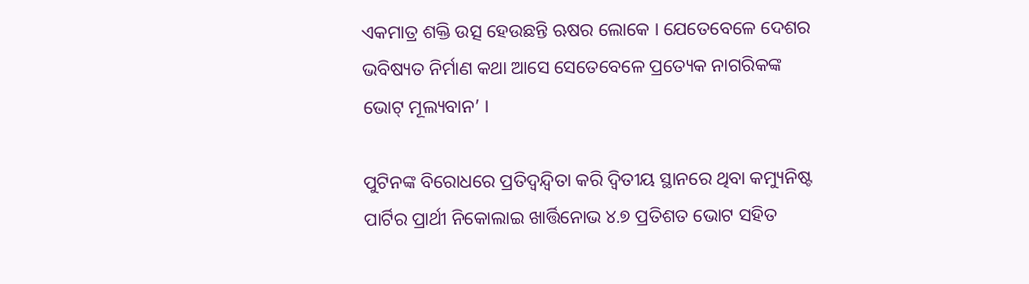ଏକମାତ୍ର ଶକ୍ତି ଉତ୍ସ ହେଉଛନ୍ତି ଋଷର ଲୋକେ । ଯେତେବେଳେ ଦେଶର ଭବିଷ୍ୟତ ନିର୍ମାଣ କଥା ଆସେ ସେତେବେଳେ ପ୍ରତ୍ୟେକ ନାଗରିକଙ୍କ ଭୋଟ୍ ମୂଲ୍ୟବାନ’ ।

ପୁଟିନଙ୍କ ବିରୋଧରେ ପ୍ରତିଦ୍ୱନ୍ଦ୍ୱିତା କରି ଦ୍ୱିତୀୟ ସ୍ଥାନରେ ଥିବା କମ୍ୟୁନିଷ୍ଟ ପାର୍ଟିର ପ୍ରାର୍ଥୀ ନିକୋଲାଇ ଖାର୍ତ୍ତିନୋଭ ୪.୭ ପ୍ରତିଶତ ଭୋଟ ସହିତ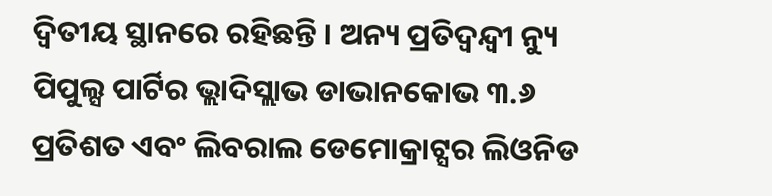ଦ୍ୱିତୀୟ ସ୍ଥାନରେ ରହିଛନ୍ତି । ଅନ୍ୟ ପ୍ରତିଦ୍ବନ୍ଦ୍ବୀ ନ୍ୟୁ ପିପୁଲ୍ସ ପାର୍ଟିର ଭ୍ଲାଦିସ୍ଲାଭ ଡାଭାନକୋଭ ୩.୬ ପ୍ରତିଶତ ଏବଂ ଲିବରାଲ ଡେମୋକ୍ରାଟ୍ସର ଲିଓନିଡ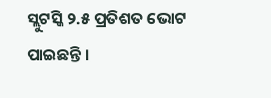ସ୍ଲୁଟସ୍କି ୨.୫ ପ୍ରତିଶତ ଭୋଟ ପାଇଛନ୍ତି ।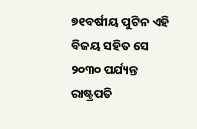୭୧ବର୍ଷୀୟ ପୁଟିନ ଏହି ବିଜୟ ସହିତ ସେ ୨୦୩୦ ପର୍ଯ୍ୟନ୍ତ ରାଷ୍ଟ୍ରପତି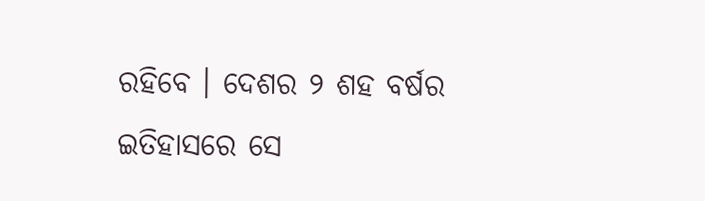ରହିବେ । ଦେଶର ୨ ଶହ ବର୍ଷର ଇତିହାସରେ ସେ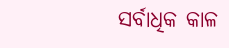ସର୍ବାଧିକ କାଳ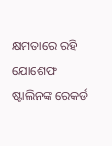କ୍ଷମତାରେ ରହି ଯୋଶେଫ ଷ୍ଟାଲିନଙ୍କ ରେକର୍ଡ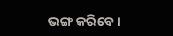ଭଙ୍ଗ କରିବେ ।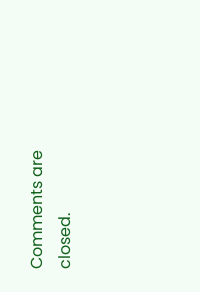Comments are closed.